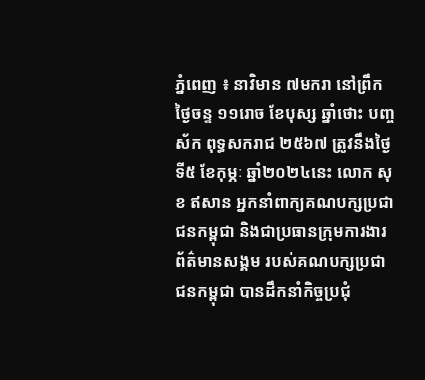ភ្នំពេញ ៖ នាវិមាន ៧មករា នៅព្រឹកថ្ងៃចន្ទ ១១រោច ខែបុស្ស ឆ្នាំថោះ បញ្ចស័ក ពុទ្ធសករាជ ២៥៦៧ ត្រូវនឹងថ្ងៃទី៥ ខែកុម្ភៈ ឆ្នាំ២០២៤នេះ លោក សុខ ឥសាន អ្នកនាំពាក្យគណបក្សប្រជាជនកម្ពុជា និងជាប្រធានក្រុមការងារព័ត៌មានសង្គម របស់គណបក្សប្រជាជនកម្ពុជា បានដឹកនាំកិច្ចប្រជុំ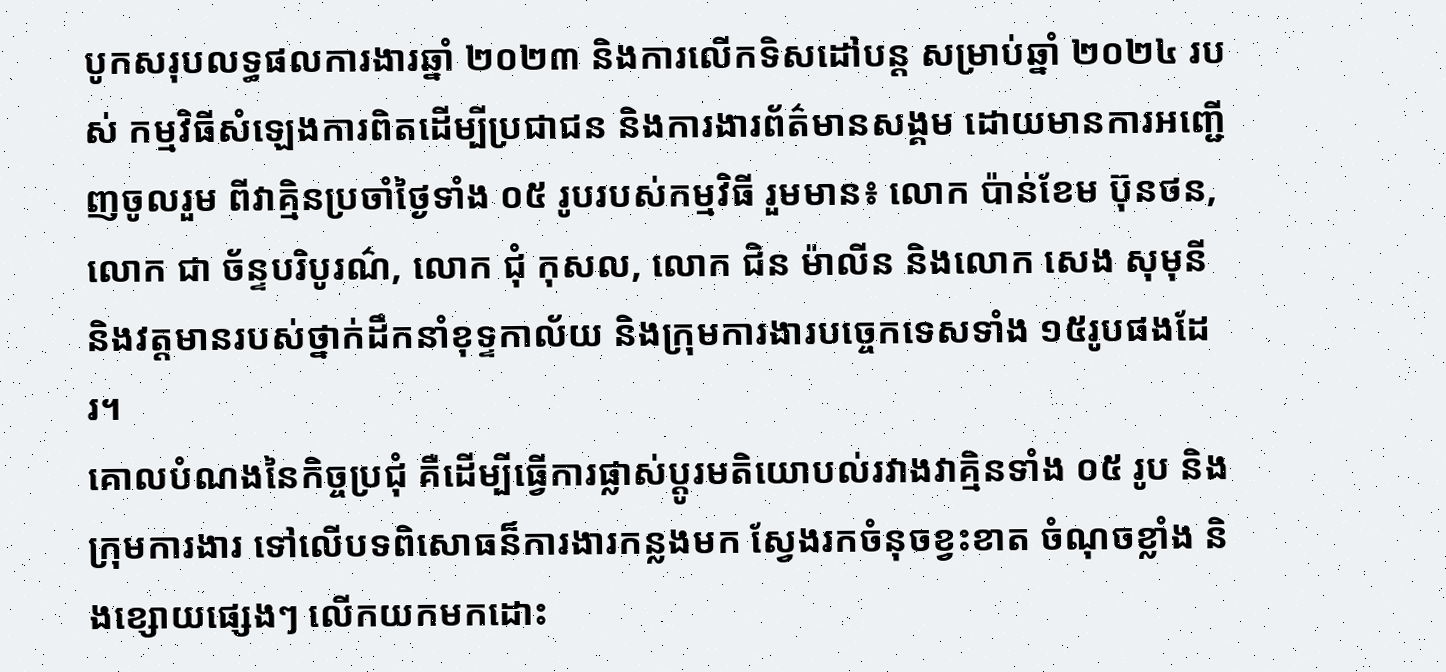បូកសរុបលទ្ធផលការងារឆ្នាំ ២០២៣ និងការលើកទិសដៅបន្ត សម្រាប់ឆ្នាំ ២០២៤ របស់ កម្មវិធីសំឡេងការពិតដើម្បីប្រជាជន និងការងារព័ត៌មានសង្គម ដោយមានការអញ្ជើញចូលរួម ពីវាគ្មិនប្រចាំថ្ងៃទាំង ០៥ រូបរបស់កម្មវិធី រួមមាន៖ លោក ប៉ាន់ខែម ប៊ុនថន, លោក ជា ច័ន្ទបរិបូរណ៌, លោក ជុំ កុសល, លោក ជិន ម៉ាលីន និងលោក សេង សុមុនី និងវត្តមានរបស់ថ្នាក់ដឹកនាំខុទ្ទកាល័យ និងក្រុមការងារបច្ចេកទេសទាំង ១៥រូបផងដែរ។
គោលបំណងនៃកិច្ចប្រជុំ គឺដើម្បីធ្វើការផ្លាស់ប្តូរមតិយោបល់រវាងវាគ្មិនទាំង ០៥ រូប និងក្រុមការងារ ទៅលើបទពិសោធន៏ការងារកន្លងមក ស្វែងរកចំនុចខ្វះខាត ចំណុចខ្លាំង និងខ្សោយផ្សេងៗ លើកយកមកដោះ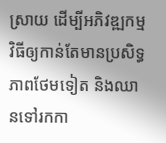ស្រាយ ដើម្បីអភិវឌ្ឍកម្មវិធីឲ្យកាន់តែមានប្រសិទ្ធភាពថែមទៀត និងឈានទៅរកកា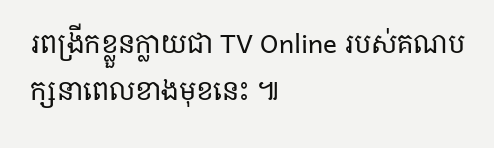រពង្រីកខ្លួនក្លាយជា TV Online របស់គណបក្សនាពេលខាងមុខនេះ ៕